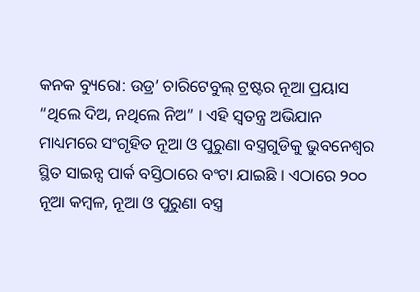କନକ ବ୍ୟୁରୋ: ଉଡ୍ର’ ଚାରିଟେବୁଲ୍ ଟ୍ରଷ୍ଟର ନୂଆ ପ୍ରୟାସ “ଥିଲେ ଦିଅ, ନଥିଲେ ନିଅ” । ଏହି ସ୍ୱତନ୍ତ୍ର ଅଭିଯାନ ମାଧ୍ୟମରେ ସଂଗୃହିତ ନୂଆ ଓ ପୁରୁଣା ବସ୍ତ୍ରଗୁଡିକୁ ଭୁବନେଶ୍ୱର ସ୍ଥିତ ସାଇନ୍ସ ପାର୍କ ବସ୍ତିଠାରେ ବଂଟା ଯାଇଛି । ଏଠାରେ ୨୦୦ ନୂଆ କମ୍ବଳ, ନୂଆ ଓ ପୁରୁଣା ବସ୍ତ୍ର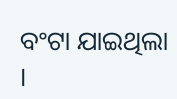ବଂଟା ଯାଇଥିଲା ।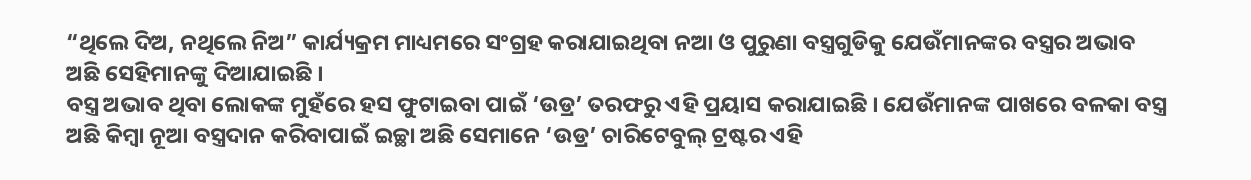“ଥିଲେ ଦିଅ, ନଥିଲେ ନିଅ” କାର୍ଯ୍ୟକ୍ରମ ମାଧ୍ୟମରେ ସଂଗ୍ରହ କରାଯାଇଥିବା ନଆ ଓ ପୁରୁଣା ବସ୍ତ୍ରଗୁଡିକୁ ଯେଉଁମାନଙ୍କର ବସ୍ତ୍ରର ଅଭାବ ଅଛି ସେହିମାନଙ୍କୁ ଦିଆଯାଇଛି ।
ବସ୍ତ୍ର ଅଭାବ ଥିବା ଲୋକଙ୍କ ମୁହଁରେ ହସ ଫୁଟାଇବା ପାଇଁ ‘ଉଡ୍ର’ ତରଫରୁ ଏହି ପ୍ରୟାସ କରାଯାଇଛି । ଯେଉଁମାନଙ୍କ ପାଖରେ ବଳକା ବସ୍ତ୍ର ଅଛି କିମ୍ବା ନୂଆ ବସ୍ତ୍ରଦାନ କରିବାପାଇଁ ଇଚ୍ଛା ଅଛି ସେମାନେ ‘ଉଡ୍ର’ ଚାରିଟେବୁଲ୍ ଟ୍ରଷ୍ଟର ଏହି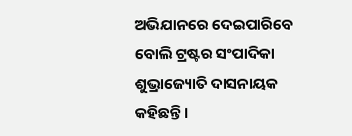ଅଭିଯାନରେ ଦେଇପାରିବେ ବୋଲି ଟ୍ରଷ୍ଟର ସଂପାଦିକା ଶୁଭ୍ରାଜ୍ୟୋତି ଦାସନାୟକ କହିଛନ୍ତି ।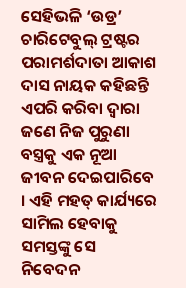ସେହିଭଳି ‘ଉଡ୍ର’ ଚାରିଟେବୁଲ୍ ଟ୍ରଷ୍ଟର ପରାମର୍ଶଦାତା ଆକାଶ ଦାସ ନାୟକ କହିଛନ୍ତି ଏପରି କରିବା ଦ୍ୱାରା ଜଣେ ନିଜ ପୁରୁଣା ବସ୍ତ୍ରକୁ ଏକ ନୂଆ ଜୀବନ ଦେଇପାରିବେ । ଏହି ମହତ୍ କାର୍ଯ୍ୟରେ ସାମିଲ ହେବାକୁ ସମସ୍ତଙ୍କୁ ସେ ନିବେଦନ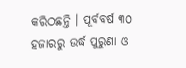କରିଠଛନ୍ତି । ପୂର୍ବବର୍ଷ ୩୦ ହଜାରରୁ ଉର୍ଦ୍ଧ ପୁରୁଣା ଓ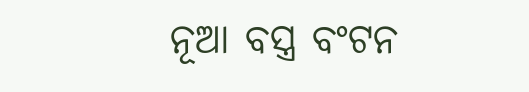ନୂଆ ବସ୍ତ୍ର ବଂଟନ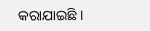କରାଯାଇଛି ।